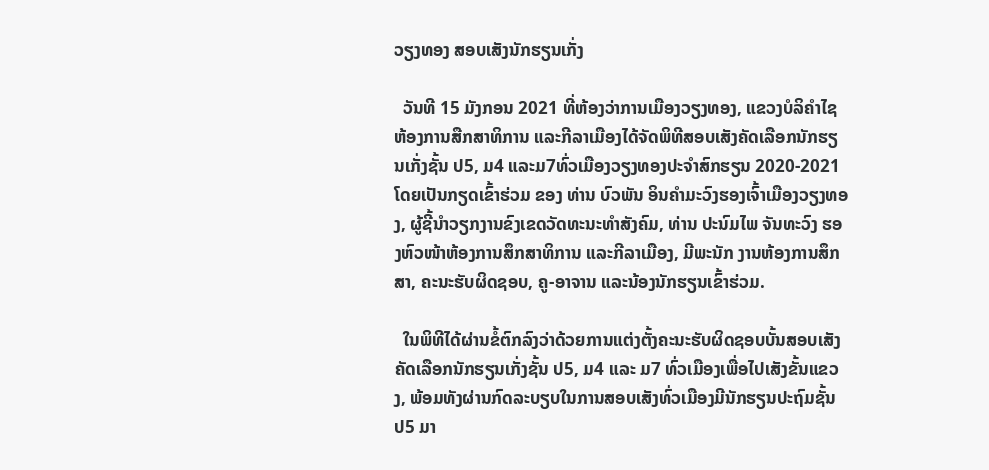ວຽງທອງ ສອບເສັງນັກຮຽນເກັ່ງ

  ວັນທີ 15 ມັງກອນ 2021 ທີ່ຫ້ອງວ່າການເມືອງວຽງທອງ, ແຂວງບໍລິຄໍາໄຊ ຫ້ອງການສືກສາທິການ ແລະກີລາເມືອງໄດ້ຈັດພິທີສອບເສັງຄັດເລືອກນັກຮຽນເກັ່ງຊັ້ນ ປ5, ມ4 ແລະມ7ທົ່ວເມືອງວຽງທອງປະຈໍາສົກຮຽນ 2020-2021 ໂດຍເປັນກຽດເຂົ້າຮ່ວມ ຂອງ ທ່ານ ບົວພັນ ອິນຄໍາມະວົງຮອງເຈົ້າເມືອງວຽງທອງ, ຜູ້ຊີ້ນໍາວຽກງານຂົງເຂດວັດທະນະທໍາສັງຄົມ, ທ່ານ ປະນົມໄພ ຈັນທະວົງ ຮອງຫົວໜ້າຫ້ອງການສຶກສາທິການ ແລະກີລາເມືອງ, ມີພະນັກ ງານຫ້ອງການສຶກສາ, ຄະນະຮັບຜິດຊອບ, ຄູ-ອາຈານ ແລະນ້ອງນັກຮຽນເຂົ້າຮ່ວມ.

  ໃນພິທີໄດ້ຜ່ານຂໍ້ຕົກລົງວ່າດ້ວຍການແຕ່ງຕັ້ງຄະນະຮັບຜິດຊອບບັ້ນສອບເສັງຄັດເລືອກນັກຮຽນເກັ່ງຊັ້ນ ປ5, ມ4 ແລະ ມ7 ທົ່ວເມືອງເພື່ອໄປເສັງຂັ້ນແຂວງ, ພ້ອມທັງຜ່ານກົດລະບຽບໃນການສອບເສັງທົ່ວເມືອງມີນັກຮຽນປະຖົມຊັ້ນ ປ5 ມາ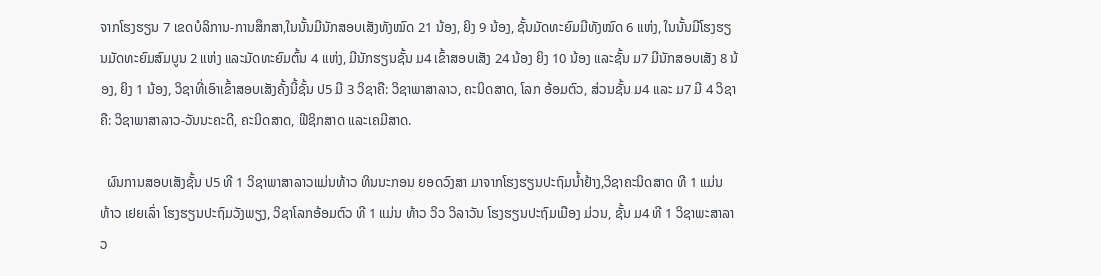ຈາກໂຮງຮຽນ 7 ເຂດບໍລິການ-ການສຶກສາ,ໃນນັ້ນມີນັກສອບເສັງທັງໝົດ 21 ນ້ອງ, ຍິງ 9 ນ້ອງ, ຊັ້ນມັດທະຍົມມີທັງໝົດ 6 ແຫ່ງ, ໃນນັ້ນມີໂຮງຮຽນມັດທະຍົມສົມບູນ 2 ແຫ່ງ ແລະມັດທະຍົມຕົ້ນ 4 ແຫ່ງ, ມີນັກຮຽນຊັ້ນ ມ4 ເຂົ້າສອບເສັງ 24 ນ້ອງ ຍິງ 10 ນ້ອງ ແລະຊັ້ນ ມ7 ມີນັກສອບເສັງ 8 ນ້ອງ, ຍິງ 1 ນ້ອງ, ວິຊາທີ່ເອົາເຂົ້າສອບເສັງຄັ້ງນີ້ຊັ້ນ ປ5 ມີ 3 ວິຊາຄື: ວິຊາພາສາລາວ, ຄະນິດສາດ, ໂລກ ອ້ອມຕົວ, ສ່ວນຊັ້ນ ມ4 ແລະ ມ7 ມີ 4 ວິຊາຄື: ວິຊາພາສາລາວ-ວັນນະຄະດີ, ຄະນິດສາດ, ຟີຊິກສາດ ແລະເຄມີສາດ.

  ຜົນການສອບເສັງຊັ້ນ ປ5 ທີ 1 ວິຊາພາສາລາວແມ່ນທ້າວ ທິນນະກອນ ຍອດວົງສາ ມາຈາກໂຮງຮຽນປະຖົມນໍ້າຢ້າງ,ວິຊາຄະນິດສາດ ທີ 1 ແມ່ນ ທ້າວ ເຢຍເລົ່າ ໂຮງຮຽນປະຖົມວັງພຽງ, ວິຊາໂລກອ້ອມຕົວ ທີ 1 ແມ່ນ ທ້າວ ວິວ ວິລາວັນ ໂຮງຮຽນປະຖົມເມືອງ ມ່ວນ, ຊັ້ນ ມ4 ທີ 1 ວິຊາພະສາລາວ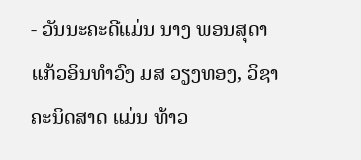- ວັນນະຄະດີແມ່ນ ນາງ ພອນສຸດາ ແກ້ວອິນທໍາວົງ ມສ ວຽງທອງ, ວິຊາຄະນິດສາດ ແມ່ນ ທ້າວ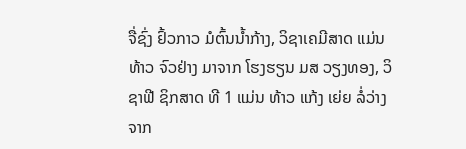ຈື່ຊົ່ງ ຢົ້ວກາວ ມໍຕົ້ນນໍ້າກ້າງ, ວິຊາເຄມີສາດ ແມ່ນ ທ້າວ ຈົວຢ່າງ ມາຈາກ ໂຮງຮຽນ ມສ ວຽງທອງ, ວິຊາຟີ ຊິກສາດ ທີ 1 ແມ່ນ ທ້າວ ແກ້ງ ເຍ່ຍ ລໍ່ວ່າງ ຈາກ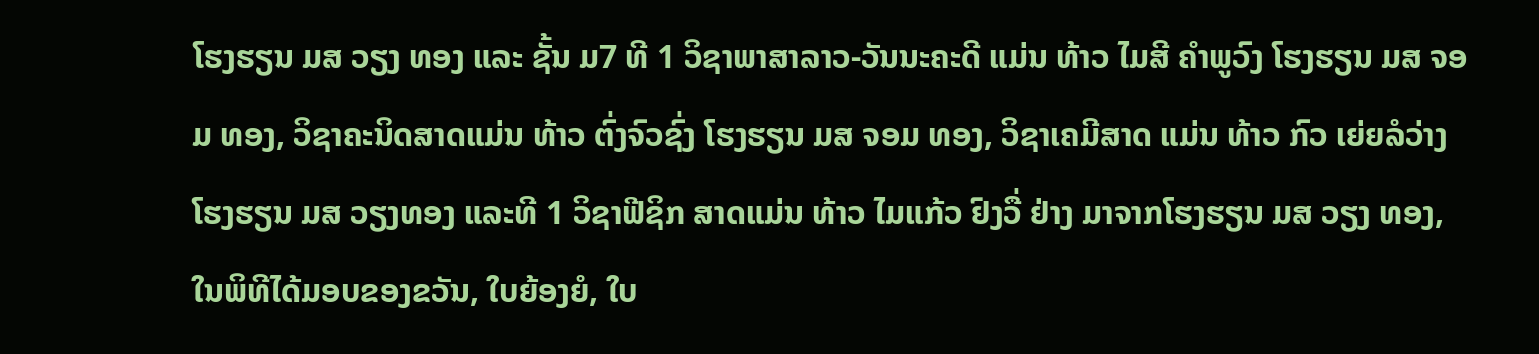ໂຮງຮຽນ ມສ ວຽງ ທອງ ແລະ ຊັ້ນ ມ7 ທີ 1 ວິຊາພາສາລາວ-ວັນນະຄະດີ ແມ່ນ ທ້າວ ໄມສີ ຄໍາພູວົງ ໂຮງຮຽນ ມສ ຈອມ ທອງ, ວິຊາຄະນິດສາດແມ່ນ ທ້າວ ຕົ່ງຈົວຊົ່ງ ໂຮງຮຽນ ມສ ຈອມ ທອງ, ວິຊາເຄມີສາດ ແມ່ນ ທ້າວ ກົວ ເຍ່ຍລໍວ່າງ ໂຮງຮຽນ ມສ ວຽງທອງ ແລະທີ 1 ວິຊາຟີຊິກ ສາດແມ່ນ ທ້າວ ໄມແກ້ວ ຢົງວື່ ຢ່າງ ມາຈາກໂຮງຮຽນ ມສ ວຽງ ທອງ, ໃນພິທີໄດ້ມອບຂອງຂວັນ, ໃບຍ້ອງຍໍ, ໃບ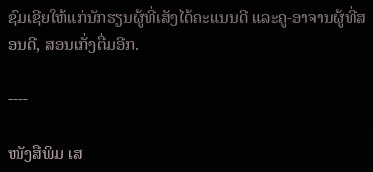ຊົມເຊີຍໃຫ້ແກ່ນັກຮຽນຜູ້ທີ່ເສັງໄດ້ຄະແນນດີ ແລະຄູ-ອາຈານຜູ້ທີ່ສອນດີ, ສອນເກັ່ງຕື່ມອີກ.

----

ໜັງສືພິມ ເສ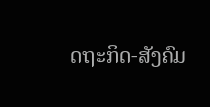ດຖະກິດ-ສັງຄົມ